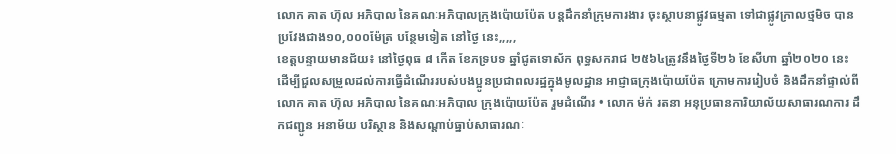លោក គាត ហ៊ុល អភិបាល នៃគណៈអភិបាលក្រុងប៉ោយប៉ែត បន្តដឹកនាំក្រុមការងារ ចុះស្ថាបនាផ្លូវធម្មតា ទៅជាផ្លូវក្រាលថ្មមិច បានប្រវែងជាង១០,០០០ម៉ែត្រ បន្ថែមទៀត នៅថ្ងៃ នេះ,,,,,
ខេត្តបន្ទាយមានជ័យ៖ នៅថ្ងៃពុធ ៨ កើត ខែភទ្របទ ឆ្នាំជូតទោស័ក ពុទ្ធសករាជ ២៥៦៤ត្រូវនឹងថ្ងៃទី២៦ ខែសីហា ឆ្នាំ២០២០ នេះ ដើម្បីជួលសម្រួលដល់ការធ្វើដំណើររបស់បងប្អូនប្រជាពលរដ្ឋក្នុងមូលដ្ឋាន អាជ្ញាធក្រុងប៉ោយប៉ែត ក្រោមការរៀបចំ និងដឹកនាំផ្ទាល់ពី លោក គាត ហ៊ុល អភិបាល នៃគណៈអភិបាល ក្រុងប៉ោយប៉ែត រួមដំណើរ • លោក ម៉ក់ រតនា អនុប្រធានការិយាល័យសាធារណការ ដឹកជញ្ជូន អនាម័យ បរិស្ថាន និងសណ្តាប់ធ្នាប់សាធារណៈ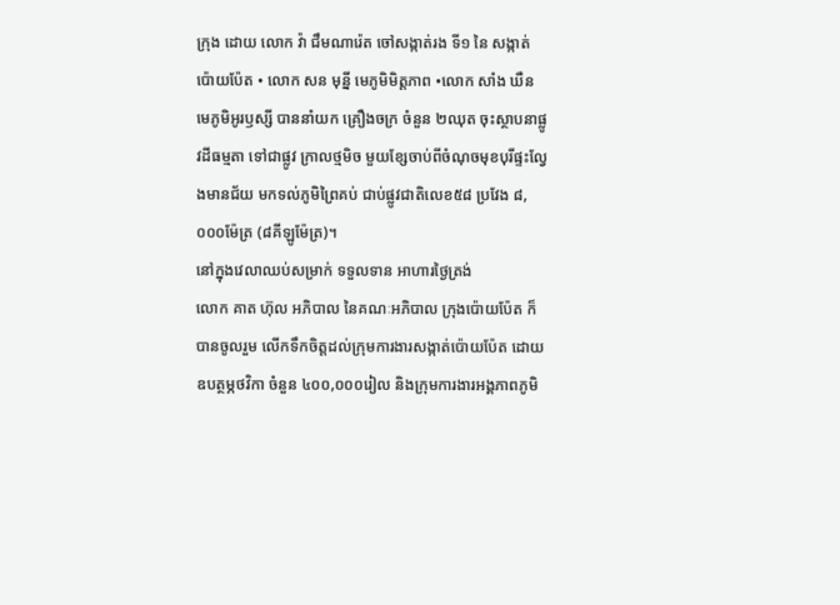ក្រុង ដោយ លោក វ៉ា ជឹមណារ៉េត ចៅសង្កាត់រង ទី១ នៃ សង្កាត់ ប៉ោយប៉ែត • លោក សន មុន្នី មេភូមិមិត្តភាព •លោក សាំង ឃឺន មេភូមិអូរឫស្សី បាននាំយក គ្រឿងចក្រ ចំនួន ២ឈុត ចុះស្ថាបនាផ្លូវដីធម្មតា ទៅជាផ្លូវ ក្រាលថ្មមិច មួយខ្សែចាប់ពីចំណុចមុខបុរីផ្ទះល្វែងមានជ័យ មកទល់ភូមិព្រៃគប់ ជាប់ផ្លូវជាតិលេខ៥៨ ប្រវែង ៨,០០០ម៉ែត្រ (៨គីឡូម៉ែត្រ)។
នៅក្នុងវេលាឈប់សម្រាក់ ទទួលទាន អាហារថ្ងៃត្រង់
លោក គាត ហ៊ុល អភិបាល នៃគណៈអភិបាល ក្រុងប៉ោយប៉ែត ក៏បានចូលរួម លើកទឹកចិត្តដល់ក្រុមការងារសង្កាត់ប៉ោយប៉ែត ដោយឧបត្ថម្ភថវិកា ចំនួន ៤០០,០០០រៀល និងក្រុមការងារអង្គភាពភូមិ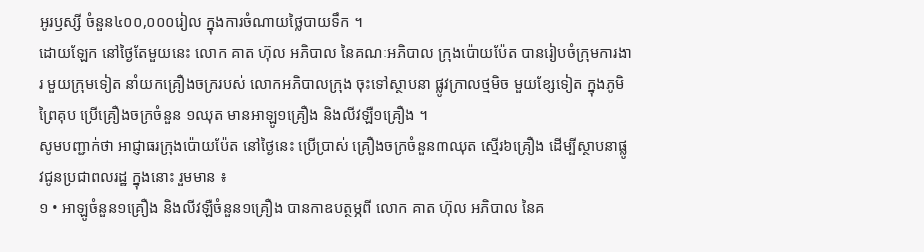អូរឫស្សី ចំនួន៤០០,០០០រៀល ក្នុងការចំណាយថ្លៃបាយទឹក ។
ដោយឡែក នៅថ្ងៃតែមួយនេះ លោក គាត ហ៊ុល អភិបាល នៃគណៈអភិបាល ក្រុងប៉ោយប៉ែត បានរៀបចំក្រុមការងារ មួយក្រុមទៀត នាំយកគ្រឿងចក្ររបស់ លោកអភិបាលក្រុង ចុះទៅស្ថាបនា ផ្លូវក្រាលថ្មមិច មួយខ្សែទៀត ក្នុងភូមិព្រៃគុប ប្រើគ្រឿងចក្រចំនួន ១ឈុត មានអាឡូ១គ្រឿង និងលីវឡឺ១គ្រឿង ។
សូមបញ្ជាក់ថា អាជ្ញាធរក្រុងប៉ោយប៉ែត នៅថ្ងៃនេះ ប្រើប្រាស់ គ្រឿងចក្រចំនួន៣ឈុត ស្មើរ៦គ្រឿង ដើម្បីស្ថាបនាផ្លូវជូនប្រជាពលរដ្ឋ ក្នុងនោះ រួមមាន ៖
១ • អាឡូចំនួន១គ្រឿង និងលីវឡឺចំនួន១គ្រឿង បានកាឧបត្ថម្ភពី លោក គាត ហ៊ុល អភិបាល នៃគ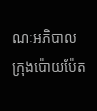ណៈអភិបាល ក្រុងប៉ោយប៉ែត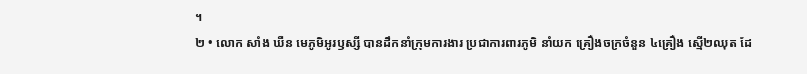។
២ • លោក សាំង ឃឺន មេភូមិអូរឫស្សី បានដឹកនាំក្រុមការងារ ប្រជាការពារភូមិ នាំយក គ្រឿងចក្រចំនួន ៤គ្រឿង ស្មើ២ឈុត ដែ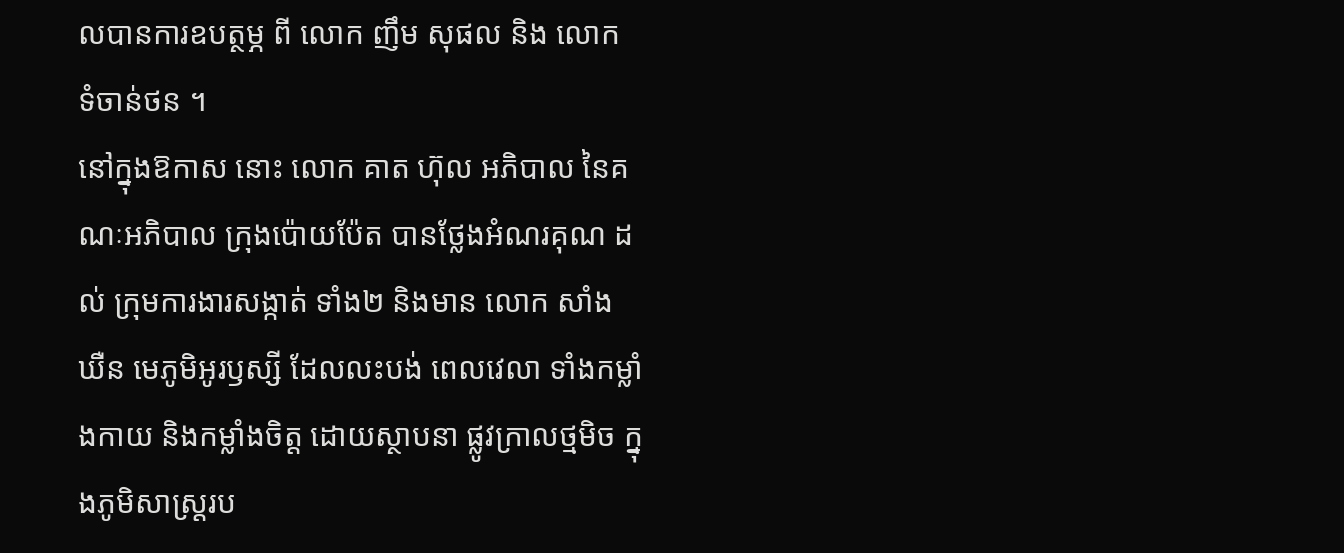លបានការឧបត្ថម្ភ ពី លោក ញឹម សុផល និង លោក ទំចាន់ថន ។
នៅក្នុងឱកាស នោះ លោក គាត ហ៊ុល អភិបាល នៃគណៈអភិបាល ក្រុងប៉ោយប៉ែត បានថ្លែងអំណរគុណ ដល់ ក្រុមការងារសង្កាត់ ទាំង២ និងមាន លោក សាំង ឃឺន មេភូមិអូរឫស្សី ដែលលះបង់ ពេលវេលា ទាំងកម្លាំងកាយ និងកម្លាំងចិត្ត ដោយស្ថាបនា ផ្លូវក្រាលថ្មមិច ក្នុងភូមិសាស្ត្ររប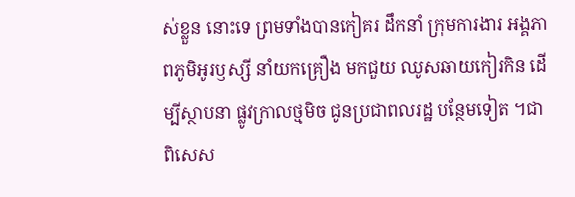ស់ខ្លួន នោះទេ ព្រមទាំងបានកៀគរ ដឹកនាំ ក្រុមការងារ អង្គភាពភូមិអូរឫស្សី នាំយកគ្រឿង មកជួយ ឈូសឆាយកៀរកិន ដើម្បីស្ថាបនា ផ្លូវក្រាលថ្មមិច ជូនប្រជាពលរដ្ឋ បន្ថែមទៀត ។ជាពិសេស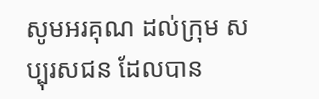សូមអរគុណ ដល់ក្រុម សប្បុរសជន ដែលបាន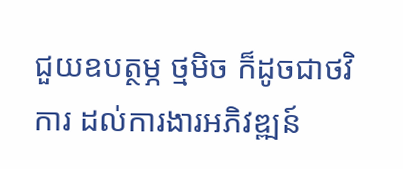ជួយឧបត្ថម្ភ ថ្មមិច ក៏ដូចជាថវិការ ដល់ការងារអភិវឌ្ឍន៍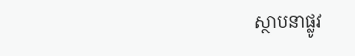ស្ថាបនាផ្លូវ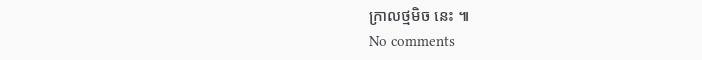ក្រាលថ្មមិច នេះ ៕
No comments